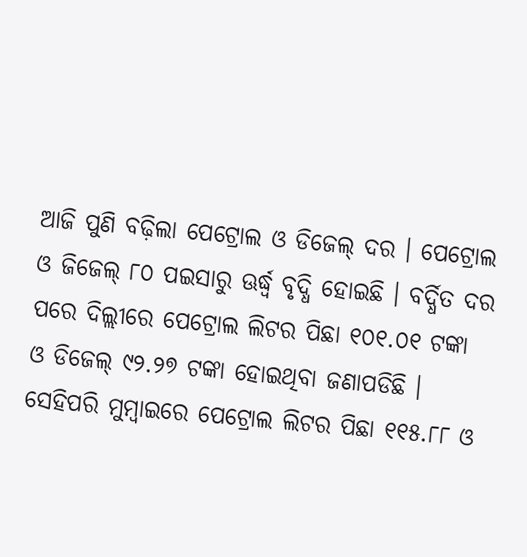ଆଜି ପୁଣି ବଢ଼ିଲା ପେଟ୍ରୋଲ ଓ ଡିଜେଲ୍ ଦର । ପେଟ୍ରୋଲ ଓ ଜିଜେଲ୍ ୮୦ ପଇସାରୁ ଊର୍ଦ୍ଧ୍ୱ ବୃଦ୍ଧି ହୋଇଛି । ବର୍ଦ୍ଧିତ ଦର ପରେ ଦିଲ୍ଲୀରେ ପେଟ୍ରୋଲ ଲିଟର ପିଛା ୧୦୧.୦୧ ଟଙ୍କା ଓ ଡିଜେଲ୍ ୯୨.୨୭ ଟଙ୍କା ହୋଇଥିବା ଜଣାପଡିଛି ।
ସେହିପରି ମୁମ୍ବାଇରେ ପେଟ୍ରୋଲ ଲିଟର ପିଛା ୧୧୫.୮୮ ଓ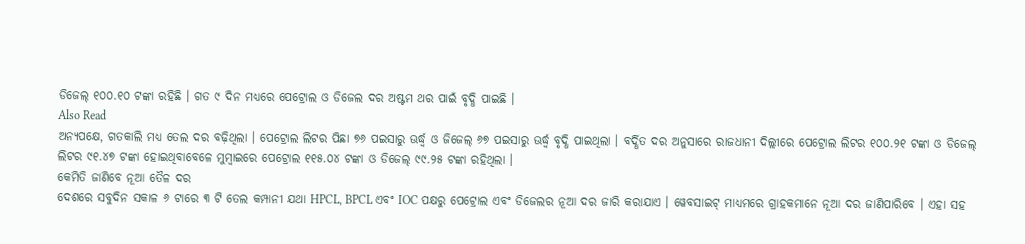ଡିଜେଲ୍ ୧୦୦.୧୦ ଟଙ୍କା ରହିଛି । ଗତ ୯ ଦିନ ମଧ୍ୟରେ ପେଟ୍ରୋଲ ଓ ଡିଜେଲ ଦର ଅଷ୍ଟମ ଥର ପାଇଁ ବୃଦ୍ଧି ପାଇଛି ।
Also Read
ଅନ୍ୟପକ୍ଷେ, ଗତକାଲି ମଧ୍ୟ ତେଲ ଦର ବଢ଼ିଥିଲା । ପେଟ୍ରୋଲ ଲିଟର ପିଛା ୭୬ ପଇସାରୁ ଊର୍ଦ୍ଧ୍ୱ ଓ ଜିଜେଲ୍ ୬୭ ପଇସାରୁ ଊର୍ଦ୍ଧ୍ୱ ବୃଦ୍ଧି ପାଇଥିଲା । ବର୍ଦ୍ଧିତ ଦର ଅନୁସାରେ ରାଜଧାନୀ ଦିଲ୍ଲୀରେ ପେଟ୍ରୋଲ ଲିଟର ୧୦୦.୨୧ ଟଙ୍କା ଓ ଡିଜେଲ୍ ଲିଟର ୯୧.୪୭ ଟଙ୍କା ହୋଇଥିବାବେଳେ ମୁମ୍ବାଇରେ ପେଟ୍ରୋଲ ୧୧୫.୦୪ ଟଙ୍କା ଓ ଡିଜେଲ୍ ୯୯.୨୫ ଟଙ୍କା ରହିଥିଲା ।
କେମିତି ଜାଣିବେ ନୂଆ ତୈଳ ଦର
ଦେଶରେ ସବୁଦିନ ସକାଳ ୬ ଟାରେ ୩ ଟି ତେଲ କମ୍ପାନୀ ଯଥା HPCL, BPCL ଏବଂ IOC ପକ୍ଷରୁ ପେଟ୍ରୋଲ ଏବଂ ଡିଜେଲର ନୂଆ ଦର ଜାରି କରାଯାଏ । ୱେବସାଇଟ୍ ମାଧ୍ୟମରେ ଗ୍ରାହକମାନେ ନୂଆ ଦର ଜାଣିପାରିବେ । ଏହା ସହ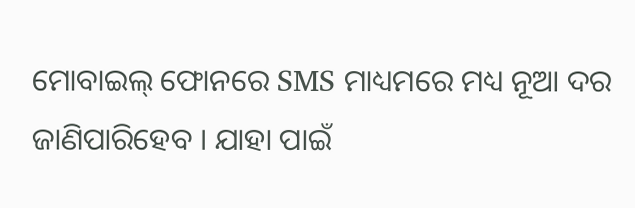ମୋବାଇଲ୍ ଫୋନରେ SMS ମାଧ୍ୟମରେ ମଧ୍ୟ ନୂଆ ଦର ଜାଣିପାରିହେବ । ଯାହା ପାଇଁ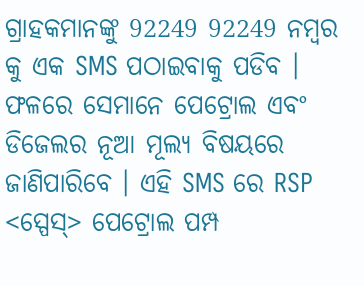ଗ୍ରାହକମାନଙ୍କୁ 92249 92249 ନମ୍ୱର କୁ ଏକ SMS ପଠାଇବାକୁ ପଡିବ । ଫଳରେ ସେମାନେ ପେଟ୍ରୋଲ ଏବଂ ଡିଜେଲର ନୂଆ ମୂଲ୍ୟ ବିଷୟରେ ଜାଣିପାରିବେ । ଏହି SMS ରେ RSP <ସ୍ପେସ୍> ପେଟ୍ରୋଲ ପମ୍ପ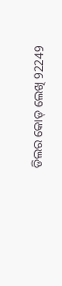ଡିଲର କୋଡ୍ ଲେଖି 92249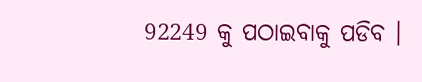92249 କୁ ପଠାଇବାକୁ ପଡିବ ।